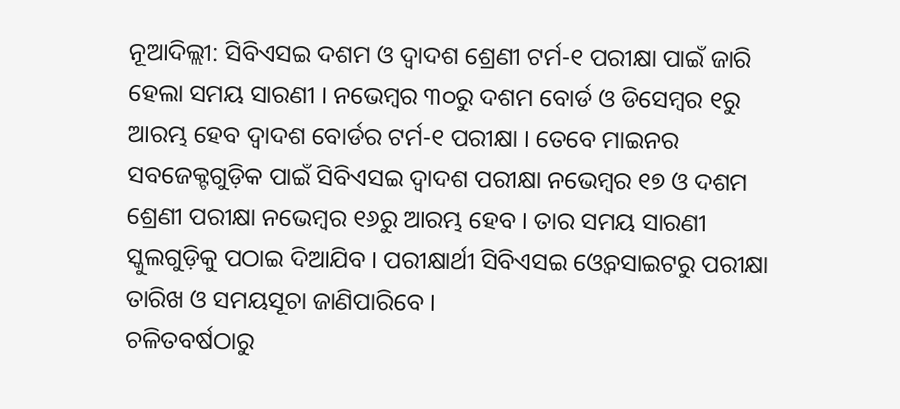ନୂଆଦିଲ୍ଲୀ: ସିବିଏସଇ ଦଶମ ଓ ଦ୍ୱାଦଶ ଶ୍ରେଣୀ ଟର୍ମ-୧ ପରୀକ୍ଷା ପାଇଁ ଜାରି ହେଲା ସମୟ ସାରଣୀ । ନଭେମ୍ବର ୩୦ରୁ ଦଶମ ବୋର୍ଡ ଓ ଡିସେମ୍ବର ୧ରୁ ଆରମ୍ଭ ହେବ ଦ୍ୱାଦଶ ବୋର୍ଡର ଟର୍ମ-୧ ପରୀକ୍ଷା । ତେବେ ମାଇନର ସବଜେକ୍ଟଗୁଡ଼ିକ ପାଇଁ ସିବିଏସଇ ଦ୍ୱାଦଶ ପରୀକ୍ଷା ନଭେମ୍ବର ୧୭ ଓ ଦଶମ ଶ୍ରେଣୀ ପରୀକ୍ଷା ନଭେମ୍ବର ୧୬ରୁ ଆରମ୍ଭ ହେବ । ତାର ସମୟ ସାରଣୀ ସ୍କୁଲଗୁଡ଼ିକୁ ପଠାଇ ଦିଆଯିବ । ପରୀକ୍ଷାର୍ଥୀ ସିବିଏସଇ ଓ୍ୱେବସାଇଟରୁ ପରୀକ୍ଷା ତାରିଖ ଓ ସମୟସୂଚା ଜାଣିପାରିବେ ।
ଚଳିତବର୍ଷଠାରୁ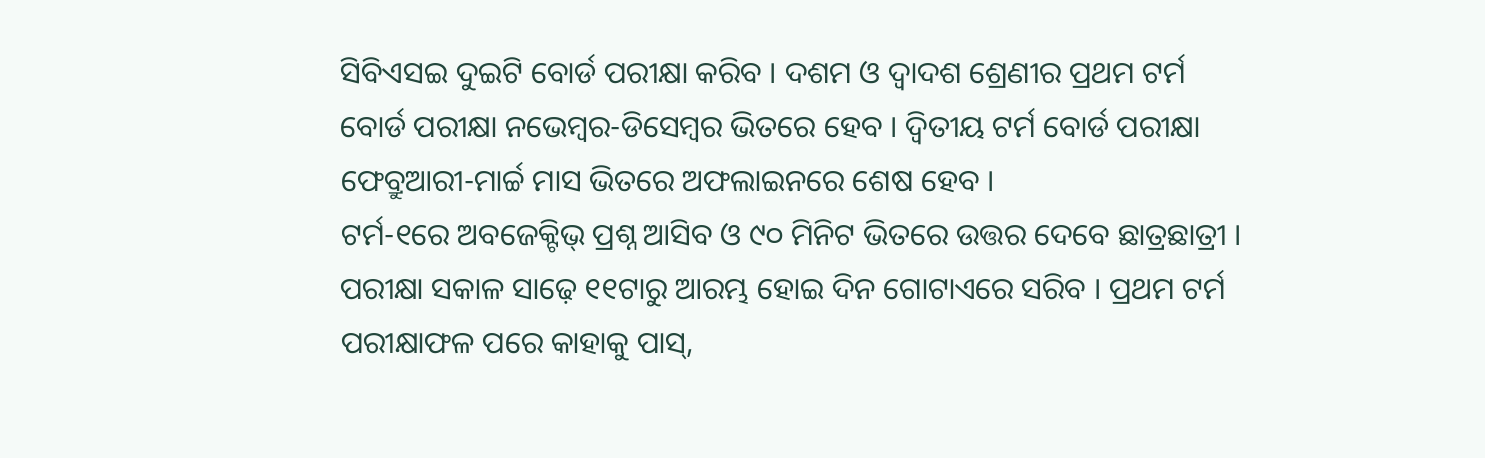ସିବିଏସଇ ଦୁଇଟି ବୋର୍ଡ ପରୀକ୍ଷା କରିବ । ଦଶମ ଓ ଦ୍ୱାଦଶ ଶ୍ରେଣୀର ପ୍ରଥମ ଟର୍ମ ବୋର୍ଡ ପରୀକ୍ଷା ନଭେମ୍ବର-ଡିସେମ୍ୱର ଭିତରେ ହେବ । ଦ୍ୱିତୀୟ ଟର୍ମ ବୋର୍ଡ ପରୀକ୍ଷା ଫେବ୍ରୁଆରୀ-ମାର୍ଚ୍ଚ ମାସ ଭିତରେ ଅଫଲାଇନରେ ଶେଷ ହେବ ।
ଟର୍ମ-୧ରେ ଅବଜେକ୍ଟିଭ୍ ପ୍ରଶ୍ନ ଆସିବ ଓ ୯୦ ମିନିଟ ଭିତରେ ଉତ୍ତର ଦେବେ ଛାତ୍ରଛାତ୍ରୀ । ପରୀକ୍ଷା ସକାଳ ସାଢ଼େ ୧୧ଟାରୁ ଆରମ୍ଭ ହୋଇ ଦିନ ଗୋଟାଏରେ ସରିବ । ପ୍ରଥମ ଟର୍ମ ପରୀକ୍ଷାଫଳ ପରେ କାହାକୁ ପାସ୍,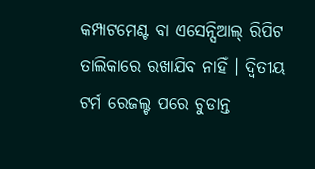କମ୍ପାଟମେଣ୍ଟ ବା ଏସେନ୍ସିଆଲ୍ ରିପିଟ ତାଲିକାରେ ରଖାଯିବ ନାହିଁ । ଦ୍ୱିତୀୟ ଟର୍ମ ରେଜଲ୍ଟ ପରେ ଚୁଡାନ୍ତ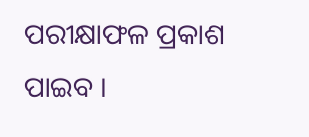ପରୀକ୍ଷାଫଳ ପ୍ରକାଶ ପାଇବ ।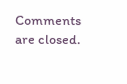Comments are closed.